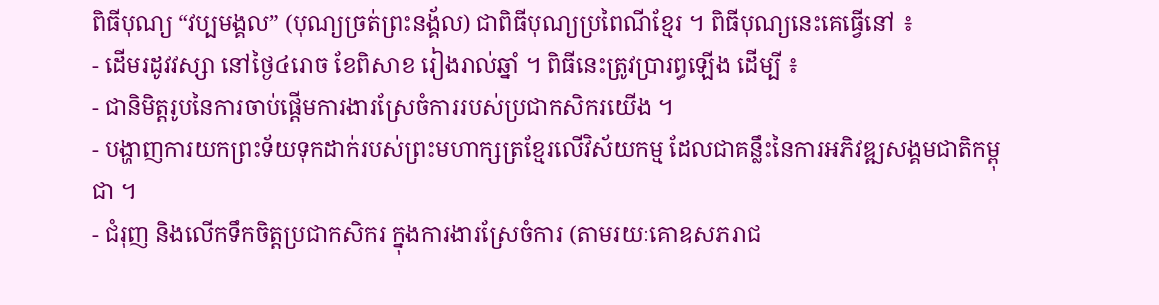ពិធីបុណ្យ “វប្បមង្គល” (បុណ្យច្រត់ព្រះនង្គ័ល) ជាពិធីបុណ្យប្រពៃណីខ្មែរ ។ ពិធីបុណ្យនេះគេធ្វើនៅ ៖
- ដើមរដូវវស្សា នៅថ្ងៃ៤រោច ខែពិសាខ រៀងរាល់ឆ្នាំ ។ ពិធីនេះត្រូវប្រារព្ធឡើង ដើម្បី ៖
- ជានិមិត្តរូបនៃការចាប់ផ្តើមការងារស្រែចំការរបស់ប្រជាកសិករយើង ។
- បង្ហាញការយកព្រះទ័យទុកដាក់របស់ព្រះមហាក្សត្រខ្មែរលើវិស័យកម្ម ដែលជាគន្លឹះនៃការអភិវឌ្ឍសង្គមជាតិកម្ពុជា ។
- ជំរុញ និងលើកទឹកចិត្តប្រជាកសិករ ក្នុងការងារស្រែចំការ (តាមរយៈគោឧសភរាជ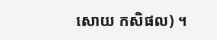សោយ កសិផល) ។